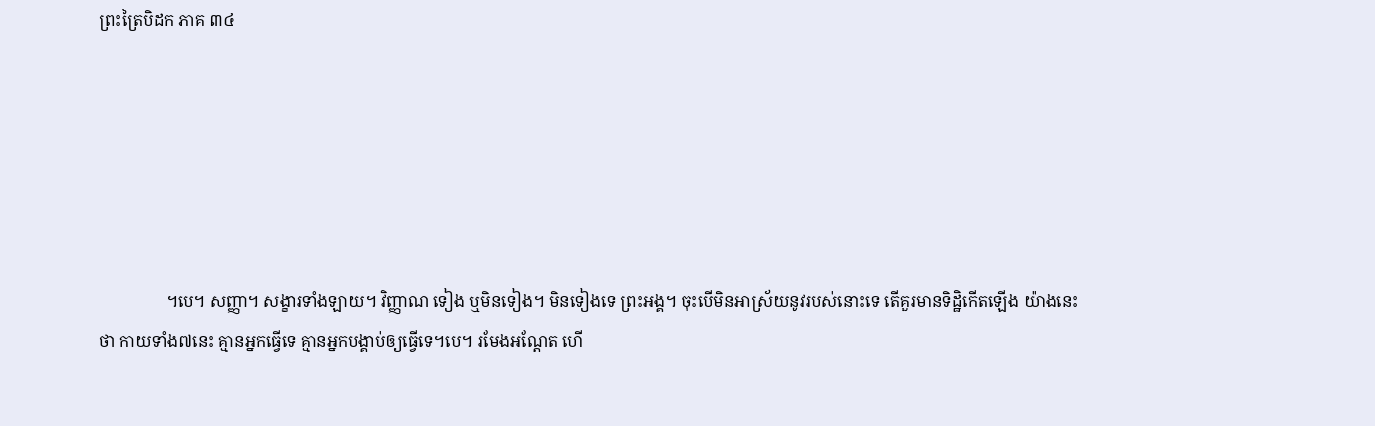ព្រះត្រៃបិដក ភាគ ៣៤






                ។បេ។ សញ្ញា។ សង្ខារទាំងឡាយ។ វិញ្ញាណ ទៀង ឬមិនទៀង។ មិនទៀងទេ ព្រះអង្គ។ ចុះបើមិនអាស្រ័យនូវរបស់នោះទេ តើគួរមានទិដ្ឋិកើតឡើង យ៉ាងនេះថា កាយទាំង៧នេះ គ្មានអ្នកធ្វើទេ គ្មានអ្នកបង្គាប់ឲ្យធ្វើទេ។បេ។ រមែងអណ្តែត ហើ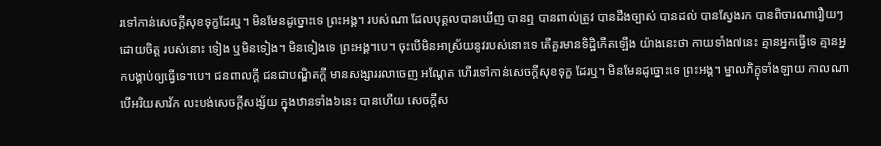រទៅកាន់សេចក្តីសុខទុក្ខដែរឬ។ មិនមែនដូច្នោះទេ ព្រះអង្គ។ របស់ណា ដែលបុគ្គលបានឃើញ បានឮ បានពាល់ត្រូវ បានដឹងច្បាស់ បានដល់ បានស្វែងរក បានពិចារណារឿយៗ ដោយចិត្ត របស់នោះ ទៀង ឬមិនទៀង។ មិនទៀងទេ ព្រះអង្គ។បេ។ ចុះបើមិនអាស្រ័យនូវរបស់នោះទេ តើគួរមានទិដ្ឋិកើតឡើង យ៉ាងនេះថា កាយទាំង៧នេះ គ្មានអ្នកធ្វើទេ គ្មានអ្នកបង្គាប់ឲ្យធ្វើទេ។បេ។ ជនពាលក្តី ជនជាបណ្ឌិតក្តី មានសង្សាររលាចេញ អណ្តែត ហើរទៅកាន់សេចក្តីសុខទុក្ខ ដែរឬ។ មិនមែនដូច្នោះទេ ព្រះអង្គ។ ម្នាលភិក្ខុទាំងឡាយ កាលណាបើអរិយសាវ័ក លះបង់សេចក្តីសង្ស័យ ក្នុងឋានទាំង៦នេះ បានហើយ សេចក្តីស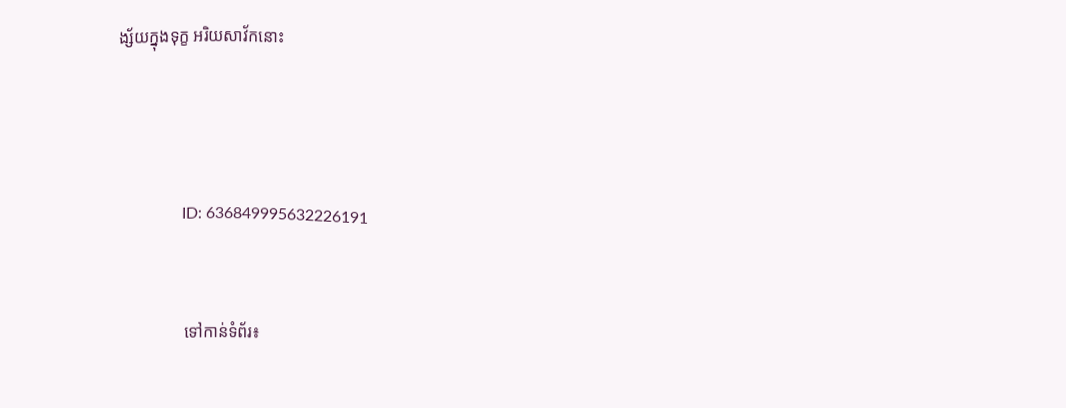ង្ស័យក្នុងទុក្ខ អរិយសាវ័កនោះ





                ID: 636849995632226191



                ទៅកាន់ទំព័រ៖